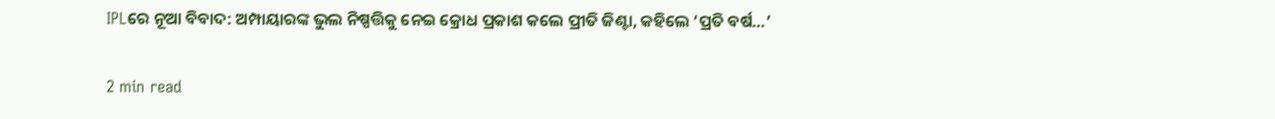IPLରେ ନୂଆ ବିବାଦ: ଅମ୍ପାୟାରଙ୍କ ଭୁଲ ନିଷ୍ପତ୍ତିକୁ ନେଇ କ୍ରୋଧ ପ୍ରକାଶ କଲେ ପ୍ରୀତି ଜିଣ୍ଟା, କହିଲେ ‘ପ୍ରତି ବର୍ଷ…’

2 min read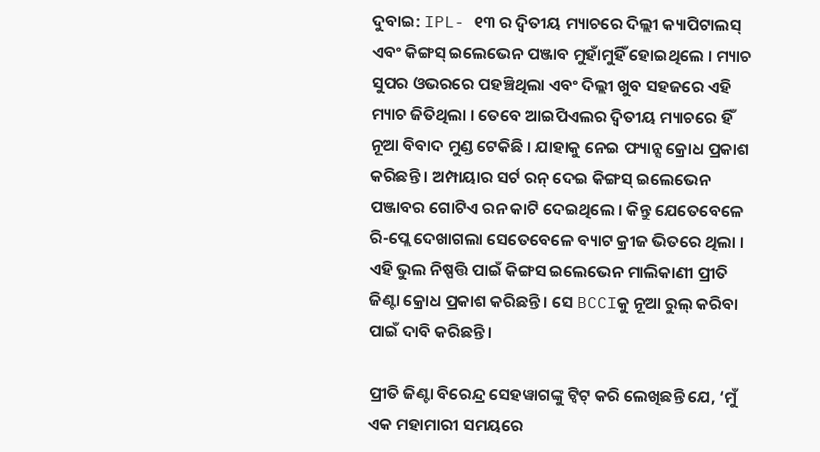ଦୁବାଇ: IPL- ୧୩ ର ଦ୍ୱିତୀୟ ମ୍ୟାଚରେ ଦିଲ୍ଲୀ କ୍ୟାପିଟାଲସ୍ ଏବଂ କିଙ୍ଗସ୍ ଇଲେଭେନ ପଞ୍ଜାବ ମୁହାଁମୁହିଁ ହୋଇଥିଲେ । ମ୍ୟାଚ ସୁପର ଓଭରରେ ପହଞ୍ଚିଥିଲା ଏବଂ ଦିଲ୍ଲୀ ଖୁବ ସହଜରେ ଏହି ମ୍ୟାଚ ଜିତିଥିଲା । ତେବେ ଆଇପିଏଲର ଦ୍ୱିତୀୟ ମ୍ୟାଚରେ ହିଁ ନୂଆ ବିବାଦ ମୁଣ୍ଡ ଟେକିଛି । ଯାହାକୁ ନେଇ ଫ୍ୟାନ୍ସ କ୍ରୋଧ ପ୍ରକାଶ କରିଛନ୍ତି । ଅମ୍ପାୟାର ସର୍ଟ ରନ୍ ଦେଇ କିଙ୍ଗସ୍ ଇଲେଭେନ ପଞ୍ଜାବର ଗୋଟିଏ ରନ କାଟି ଦେଇଥିଲେ । କିନ୍ତୁ ଯେତେବେଳେ ରି-ପ୍ଲେ ଦେଖାଗଲା ସେତେବେଳେ ବ୍ୟାଟ କ୍ରୀଜ ଭିତରେ ଥିଲା । ଏହି ଭୁଲ ନିଷ୍ପତ୍ତି ପାଇଁ କିଙ୍ଗସ ଇଲେଭେନ ମାଲିକାଣୀ ପ୍ରୀତି ଜିଣ୍ଟା କ୍ରୋଧ ପ୍ରକାଶ କରିଛନ୍ତି । ସେ BCCIକୁ ନୂଆ ରୁଲ୍ କରିବା ପାଇଁ ଦାବି କରିଛନ୍ତି ।

ପ୍ରୀତି ଜିଣ୍ଟା ବିରେନ୍ଦ୍ର ସେହୱାଗଙ୍କୁ ଟ୍ୱିଟ୍ କରି ଲେଖିଛନ୍ତି ଯେ, ‘ମୁଁ ଏକ ମହାମାରୀ ସମୟରେ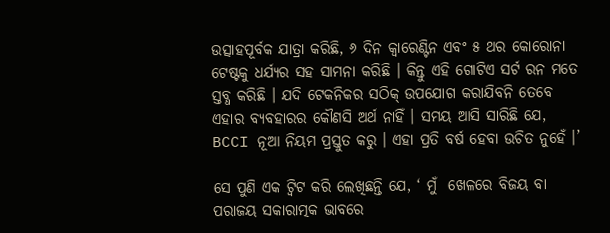ଉତ୍ସାହପୂର୍ବକ ଯାତ୍ରା କରିଛି, ୬ ଦିନ କ୍ୱାରେଣ୍ଟିନ ଏବଂ ୫ ଥର କୋରୋନା ଟେଷ୍ଟକୁ ଧର୍ଯ୍ୟର ସହ ସାମନା କରିଛି । କିନ୍ତୁ ଏହି ଗୋଟିଏ ସର୍ଟ ରନ ମତେ ସ୍ତବ୍ଧ କରିଛି । ଯଦି ଟେକନିକର ସଠିକ୍ ଉପଯୋଗ କରାଯିବନି ତେବେ ଏହାର ବ୍ୟବହାରର କୌଣସି ଅର୍ଥ ନାହିଁ । ସମୟ ଆସି ସାରିଛି ଯେ, BCCI ନୂଆ ନିୟମ ପ୍ରସ୍ତୁତ କରୁ । ଏହା ପ୍ରତି ବର୍ଷ ହେବା ଉଚିତ ନୁହେଁ ।’

ସେ ପୁଣି ଏକ ଟ୍ୱିଟ କରି ଲେଖିଛନ୍ତି ଯେ, ‘ ମୁଁ  ଖେଳରେ ବିଜୟ ବା ପରାଜୟ ସକାରାତ୍ମକ ଭାବରେ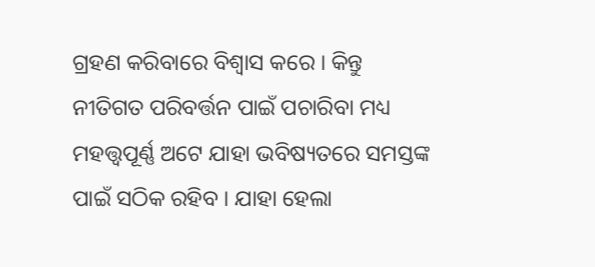ଗ୍ରହଣ କରିବାରେ ବିଶ୍ୱାସ କରେ । କିନ୍ତୁ ନୀତିଗତ ପରିବର୍ତ୍ତନ ପାଇଁ ପଚାରିବା ମଧ୍ୟ ମହତ୍ତ୍ୱପୂର୍ଣ୍ଣ ଅଟେ ଯାହା ଭବିଷ୍ୟତରେ ସମସ୍ତଙ୍କ ପାଇଁ ସଠିକ ରହିବ । ଯାହା ହେଲା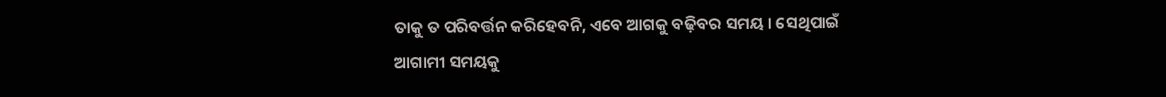ତାକୁ ତ ପରିବର୍ତ୍ତନ କରିହେବନି, ଏବେ ଆଗକୁ ବଢ଼ିବର ସମୟ । ସେଥିପାଇଁ ଆଗାମୀ ସମୟକୁ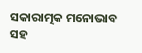ସକାରାତ୍ମକ ମନୋଭାବ ସହ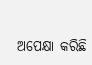ଅପେକ୍ଷା କରିଛି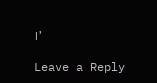।’

Leave a Reply